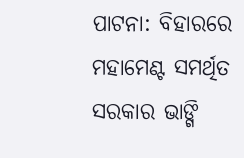ପାଟନା: ବିହାରରେ ମହାମେଣ୍ଟ ସମର୍ଥିତ ସରକାର ଭାଙ୍ଗି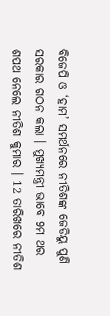ବିଜେପି ଓ ‘ହାମ’ ସମର୍ଥନରେ ନୀତିଶଙ୍କ ଜେଡିୟୁ ପୁଣି ସରକାର ଗଠନ କଲା । ମୁଖ୍ୟମନ୍ତ୍ରୀ ଭାବେ 9ମ ଥର ଶପଥ ନେଲେ ନୀତିଶ କୁମାର । 12 ତାରିଖରେ ନୀତିଶ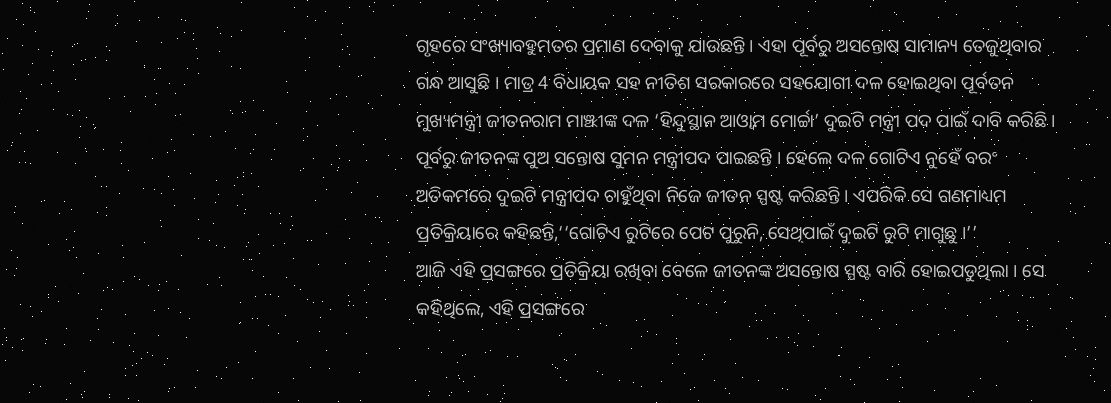ଗୃହରେ ସଂଖ୍ୟାବହୁମତର ପ୍ରମାଣ ଦେବାକୁ ଯାଉଛନ୍ତି । ଏହା ପୂର୍ବରୁ ଅସନ୍ତୋଷ ସାମାନ୍ୟ ତେଜୁଥିବାର ଗନ୍ଧ ଆସୁଛି । ମାତ୍ର 4 ବିଧାୟକ ସହ ନୀତିଶ ସରକାରରେ ସହଯୋଗୀ ଦଳ ହୋଇଥିବା ପୂର୍ବତନ ମୁଖ୍ୟମନ୍ତ୍ରୀ ଜୀତନରାମ ମାଞ୍ଝୀଙ୍କ ଦଳ ‘ହିନ୍ଦୁସ୍ଥାନ ଆଓ୍ବାମ ମୋର୍ଚ୍ଚା’ ଦୁଇଟି ମନ୍ତ୍ରୀ ପଦ ପାଇଁ ଦାବି କରିଛି । ପୂର୍ବରୁ ଜୀତନଙ୍କ ପୁଅ ସନ୍ତୋଷ ସୁମନ ମନ୍ତ୍ରୀପଦ ପାଇଛନ୍ତି । ହେଲେ ଦଳ ଗୋଟିଏ ନୁହେଁ ବରଂ ଅତିକମରେ ଦୁଇଟି ମନ୍ତ୍ରୀପଦ ଚାହୁଁଥିବା ନିଜେ ଜୀତନ ସ୍ପଷ୍ଟ କରିଛନ୍ତି । ଏପରିକି ସେ ଗଣମାଧ୍ୟମ ପ୍ରତିକ୍ରିୟାରେ କହିଛନ୍ତି,‘‘ଗୋଟିଏ ରୁଟିରେ ପେଟ ପୁରୁନି, ସେଥିପାଇଁ ଦୁଇଟି ରୁଟି ମାଗୁଛୁ ।’’
ଆଜି ଏହି ପ୍ରସଙ୍ଗରେ ପ୍ରତିକ୍ରିୟା ରଖିବା ବେଳେ ଜୀତନଙ୍କ ଅସନ୍ତୋଷ ସ୍ପଷ୍ଟ ବାରି ହୋଇପଡୁଥିଲା । ସେ କହିଥିଲେ, ଏହି ପ୍ରସଙ୍ଗରେ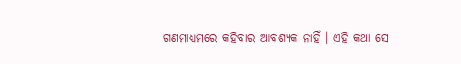ଗଣମାଧ୍ୟମରେ କହିବାର ଆବଶ୍ୟକ ନାହିଁ । ଏହି କଥା ସେ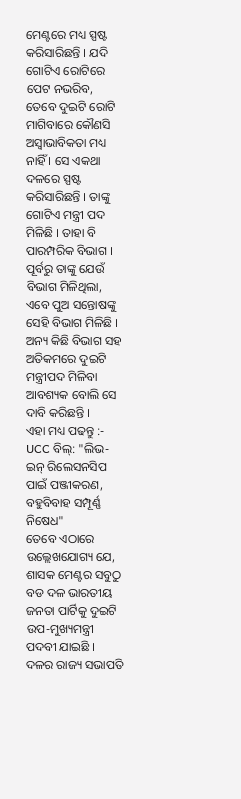ମେଣ୍ଟରେ ମଧ୍ୟ ସ୍ପଷ୍ଟ କରିସାରିଛନ୍ତି । ଯଦି ଗୋଟିଏ ରୋଟିରେ ପେଟ ନଭରିବ, ତେବେ ଦୁଇଟି ରୋଟି ମାଗିବାରେ କୌଣସି ଅସ୍ବାଭାବିକତା ମଧ୍ୟ ନାହିଁ । ସେ ଏକଥା ଦଳରେ ସ୍ପଷ୍ଟ କରିସାରିଛନ୍ତି । ତାଙ୍କୁ ଗୋଟିଏ ମନ୍ତ୍ରୀ ପଦ ମିଳିଛି । ତାହା ବି ପାରମ୍ପରିକ ବିଭାଗ । ପୂର୍ବରୁ ତାଙ୍କୁ ଯେଉଁ ବିଭାଗ ମିଳିଥିଲା, ଏବେ ପୁଅ ସନ୍ତୋଷଙ୍କୁ ସେହି ବିଭାଗ ମିଳିଛି । ଅନ୍ୟ କିଛି ବିଭାଗ ସହ ଅତିକମରେ ଦୁଇଟି ମନ୍ତ୍ରୀପଦ ମିଳିବା ଆବଶ୍ୟକ ବୋଲି ସେ ଦାବି କରିଛନ୍ତି ।
ଏହା ମଧ୍ୟ ପଢନ୍ତୁ :- UCC ବିଲ୍: "ଲିଭ-ଇନ୍ ରିଲେସନସିପ ପାଇଁ ପଞ୍ଜୀକରଣ, ବହୁବିବାହ ସମ୍ପୂର୍ଣ୍ଣ ନିଷେଧ"
ତେବେ ଏଠାରେ ଉଲ୍ଲେଖଯୋଗ୍ୟ ଯେ, ଶାସକ ମେଣ୍ଟର ସବୁଠୁ ବଡ ଦଳ ଭାରତୀୟ ଜନତା ପାର୍ଟିକୁ ଦୁଇଟି ଉପ-ମୁଖ୍ୟମନ୍ତ୍ରୀ ପଦବୀ ଯାଇଛି । ଦଳର ରାଜ୍ୟ ସଭାପତି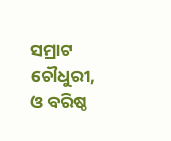ସମ୍ରାଟ ଚୌଧୁରୀ, ଓ ବରିଷ୍ଠ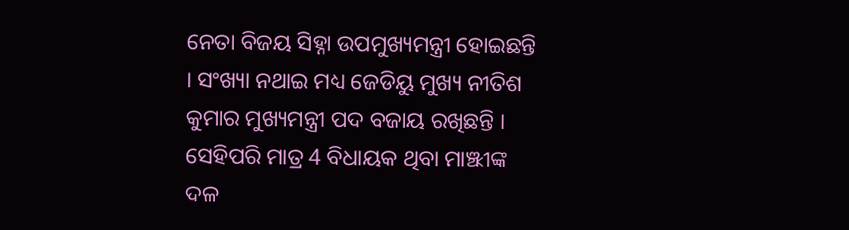ନେତା ବିଜୟ ସିହ୍ନା ଉପମୁଖ୍ୟମନ୍ତ୍ରୀ ହୋଇଛନ୍ତି । ସଂଖ୍ୟା ନଥାଇ ମଧ୍ୟ ଜେଡିୟୁ ମୁଖ୍ୟ ନୀତିଶ କୁମାର ମୁଖ୍ୟମନ୍ତ୍ରୀ ପଦ ବଜାୟ ରଖିଛନ୍ତି । ସେହିପରି ମାତ୍ର 4 ବିଧାୟକ ଥିବା ମାଞ୍ଝୀଙ୍କ ଦଳ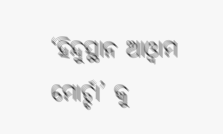‘ହିନ୍ଦୁସ୍ଥାନ ଆଓ୍ବାମ ମୋର୍ଚ୍ଚା’ କୁ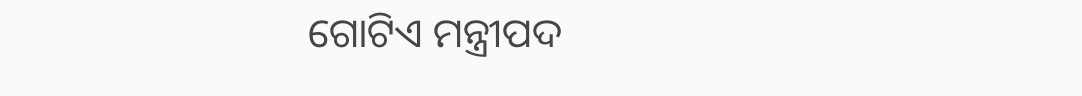ଗୋଟିଏ ମନ୍ତ୍ରୀପଦ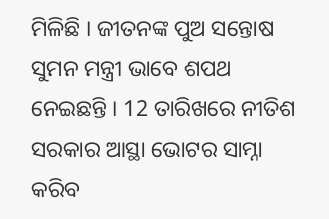ମିଳିଛି । ଜୀତନଙ୍କ ପୁଅ ସନ୍ତୋଷ ସୁମନ ମନ୍ତ୍ରୀ ଭାବେ ଶପଥ ନେଇଛନ୍ତି । 12 ତାରିଖରେ ନୀତିଶ ସରକାର ଆସ୍ଥା ଭୋଟର ସାମ୍ନା କରିବ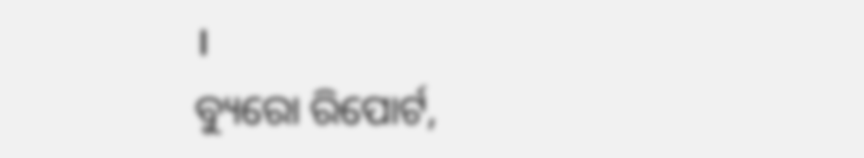।
ବ୍ୟୁରୋ ରିପୋର୍ଟ,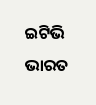ଇଟିଭି ଭାରତ